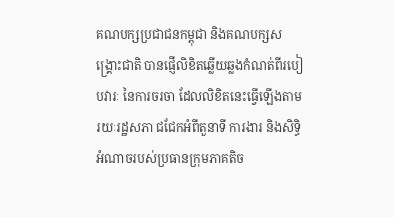គណបក្សប្រជាជនកម្ពុជា និងគណបក្សសង្គ្រោះជាតិ បានផ្ញើលិខិតឆ្លើយឆ្លងកំណត់ពីរបៀបវារៈ នៃការចរចា ដែលលិខិតនេះធ្វើឡើងតាមរយៈរដ្ឋសភា ជជែកអំពីតួនាទី ការងារ និងសិទ្ធិអំណាចរបស់ប្រធានក្រុមភាគតិច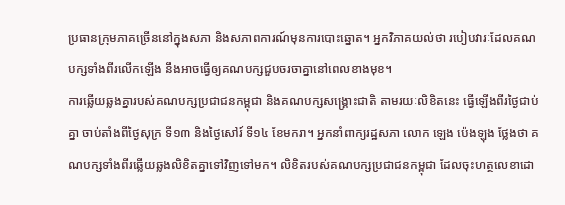ប្រធានក្រុមភាគច្រើននៅក្នុងសភា និងសភាពការណ៍មុនការបោះឆ្នោត។ អ្នកវិភាគយល់ថា របៀបវារៈដែលគណបក្សទាំងពីរលើកឡើង នឹងអាចធ្វើឲ្យគណបក្សជួបចរចាគ្នានៅពេលខាងមុខ។
ការឆ្លើយឆ្លងគ្នារបស់គណបក្សប្រជាជនកម្ពុជា និងគណបក្សសង្គ្រោះជាតិ តាមរយៈលិខិតនេះ ធ្វើឡើងពីរថ្ងៃជាប់គ្នា ចាប់តាំងពីថ្ងៃសុក្រ ទី១៣ និងថ្ងៃសៅរ៍ ទី១៤ ខែមករា។ អ្នកនាំពាក្យរដ្ឋសភា លោក ឡេង ប៉េងឡុង ថ្លែងថា គណបក្សទាំងពីរឆ្លើយឆ្លងលិខិតគ្នាទៅវិញទៅមក។ លិខិតរបស់គណបក្សប្រជាជនកម្ពុជា ដែលចុះហត្ថលេខាដោ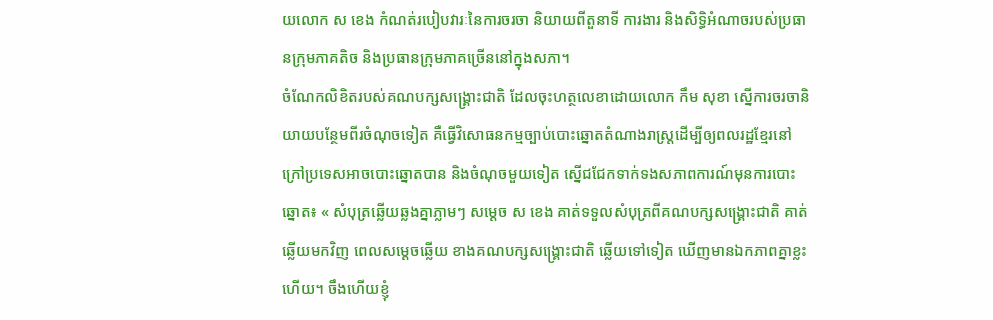យលោក ស ខេង កំណត់របៀបវារៈនៃការចរចា និយាយពីតួនាទី ការងារ និងសិទ្ធិអំណាចរបស់ប្រធានក្រុមភាគតិច និងប្រធានក្រុមភាគច្រើននៅក្នុងសភា។
ចំណែកលិខិតរបស់គណបក្សសង្គ្រោះជាតិ ដែលចុះហត្ថលេខាដោយលោក កឹម សុខា ស្នើការចរចានិយាយបន្ថែមពីរចំណុចទៀត គឺធ្វើវិសោធនកម្មច្បាប់បោះឆ្នោតតំណាងរាស្ត្រដើម្បីឲ្យពលរដ្ឋខ្មែរនៅក្រៅប្រទេសអាចបោះឆ្នោតបាន និងចំណុចមួយទៀត ស្នើជជែកទាក់ទងសភាពការណ៍មុនការបោះឆ្នោត៖ « សំបុត្រឆ្លើយឆ្លងគ្នាភ្លាមៗ សម្ដេច ស ខេង គាត់ទទួលសំបុត្រពីគណបក្សសង្គ្រោះជាតិ គាត់ឆ្លើយមកវិញ ពេលសម្ដេចឆ្លើយ ខាងគណបក្សសង្គ្រោះជាតិ ឆ្លើយទៅទៀត ឃើញមានឯកភាពគ្នាខ្លះហើយ។ ចឹងហើយខ្ញុំ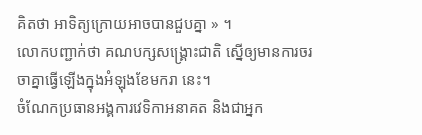គិតថា អាទិត្យក្រោយអាចបានជួបគ្នា » ។
លោកបញ្ជាក់ថា គណបក្សសង្គ្រោះជាតិ ស្នើឲ្យមានការចរចាគ្នាធ្វើឡើងក្នុងអំឡុងខែមករា នេះ។
ចំណែកប្រធានអង្គការវេទិកាអនាគត និងជាអ្នក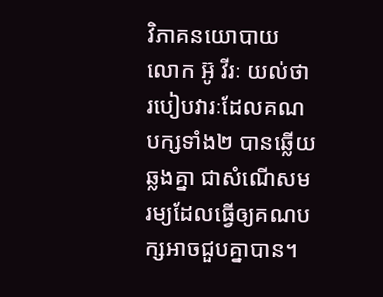វិភាគនយោបាយ លោក អ៊ូ វីរៈ យល់ថា របៀបវារៈដែលគណបក្សទាំង២ បានឆ្លើយឆ្លងគ្នា ជាសំណើសមរម្យដែលធ្វើឲ្យគណបក្សអាចជួបគ្នាបាន។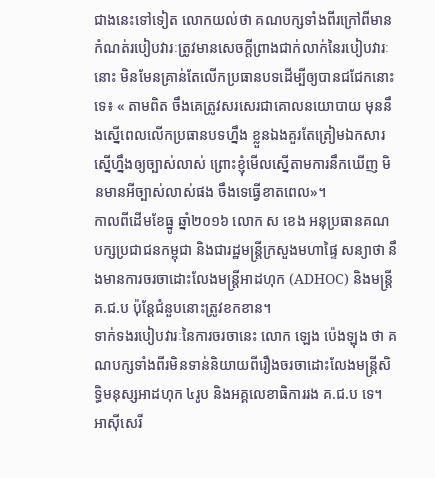ជាងនេះទៅទៀត លោកយល់ថា គណបក្សទាំងពីរក្រៅពីមានកំណត់របៀបវារៈត្រូវមានសេចក្ដីព្រាងជាក់លាក់នៃរបៀបវារៈនោះ មិនមែនគ្រាន់តែលើកប្រធានបទដើម្បីឲ្យបានជជែកនោះទេ៖ « តាមពិត ចឹងគេត្រូវសរសេរជាគោលនយោបាយ មុននឹងស្នើពេលលើកប្រធានបទហ្នឹង ខ្លួនឯងគួរតែត្រៀមឯកសារស្នើហ្នឹងឲ្យច្បាស់លាស់ ព្រោះខ្ញុំមើលស្នើតាមការនឹកឃើញ មិនមានអីច្បាស់លាស់ផង ចឹងទេធ្វើខាតពេល»។
កាលពីដើមខែធ្នូ ឆ្នាំ២០១៦ លោក ស ខេង អនុប្រធានគណបក្សប្រជាជនកម្ពុជា និងជារដ្ឋមន្ត្រីក្រសួងមហាផ្ទៃ សន្យាថា នឹងមានការចរចាដោះលែងមន្ត្រីអាដហុក (ADHOC) និងមន្ត្រី គ.ជ.ប ប៉ុន្តែជំនួបនោះត្រូវខកខាន។
ទាក់ទងរបៀបវារៈនៃការចរចានេះ លោក ឡេង ប៉េងឡុង ថា គណបក្សទាំងពីរមិនទាន់និយាយពីរឿងចរចាដោះលែងមន្ត្រីសិទ្ធិមនុស្សអាដហុក ៤រូប និងអគ្គលេខាធិការរង គ.ជ.ប ទេ។
អាស៊ីសេរី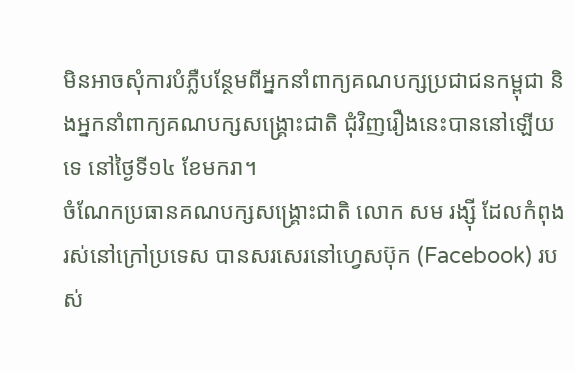មិនអាចសុំការបំភ្លឺបន្ថែមពីអ្នកនាំពាក្យគណបក្សប្រជាជនកម្ពុជា និងអ្នកនាំពាក្យគណបក្សសង្គ្រោះជាតិ ជុំវិញរឿងនេះបាននៅឡើយទេ នៅថ្ងៃទី១៤ ខែមករា។
ចំណែកប្រធានគណបក្សសង្គ្រោះជាតិ លោក សម រង្ស៊ី ដែលកំពុងរស់នៅក្រៅប្រទេស បានសរសេរនៅហ្វេសប៊ុក (Facebook) របស់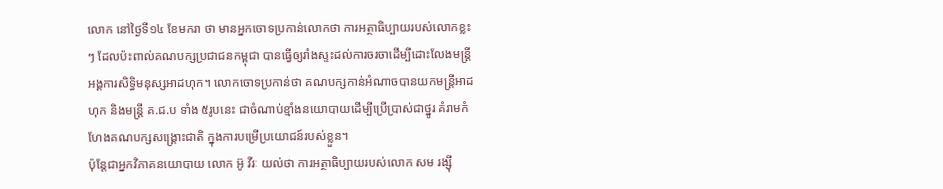លោក នៅថ្ងៃទី១៤ ខែមករា ថា មានអ្នកចោទប្រកាន់លោកថា ការអត្ថាធិប្បាយរបស់លោកខ្លះៗ ដែលប៉ះពាល់គណបក្សប្រជាជនកម្ពុជា បានធ្វើឲ្យរាំងស្ទះដល់ការចរចាដើម្បីដោះលែងមន្ត្រីអង្គការសិទ្ធិមនុស្សអាដហុក។ លោកចោទប្រកាន់ថា គណបក្សកាន់អំណាចបានយកមន្ត្រីអាដហុក និងមន្ត្រី គ.ជ.ប ទាំង ៥រូបនេះ ជាចំណាប់ខ្មាំងនយោបាយដើម្បីប្រើប្រាស់ជាថ្នូរ គំរាមកំហែងគណបក្សសង្គ្រោះជាតិ ក្នុងការបម្រើប្រយោជន៍របស់ខ្លួន។
ប៉ុន្តែជាអ្នកវិភាគនយោបាយ លោក អ៊ូ វីរៈ យល់ថា ការអត្ថាធិប្បាយរបស់លោក សម រង្ស៊ី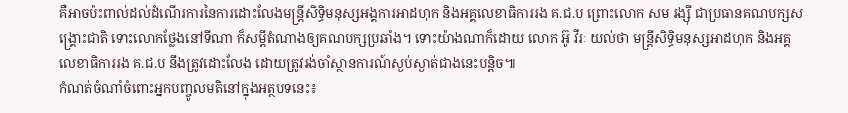គឺអាចប៉ះពាល់ដល់ដំណើរការនៃការដោះលែងមន្ត្រីសិទ្ធិមនុស្សអង្គការអាដហុក និងអគ្គលេខាធិការរង គ.ជ.ប ព្រោះលោក សម រង្ស៊ី ជាប្រធានគណបក្សសង្គ្រោះជាតិ ទោះលោកថ្លែងនៅទីណា ក៏សម្ដីតំណាងឲ្យគណបក្សប្រឆាំង។ ទោះយ៉ាងណាក៏ដោយ លោក អ៊ូ វីរៈ យល់ថា មន្ត្រីសិទ្ធិមនុស្សអាដហុក និងអគ្គលេខាធិការរង គ.ជ.ប នឹងត្រូវដោះលែង ដោយត្រូវរង់ចាំស្ថានការណ៍ស្ងប់ស្ងាត់ជាងនេះបន្តិច៕
កំណត់ចំណាំចំពោះអ្នកបញ្ចូលមតិនៅក្នុងអត្ថបទនេះ៖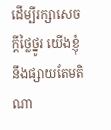ដើម្បីរក្សាសេចក្ដីថ្លៃថ្នូរ យើងខ្ញុំនឹងផ្សាយតែមតិណា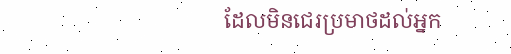ដែលមិនជេរប្រមាថដល់អ្នក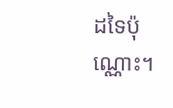ដទៃប៉ុណ្ណោះ។